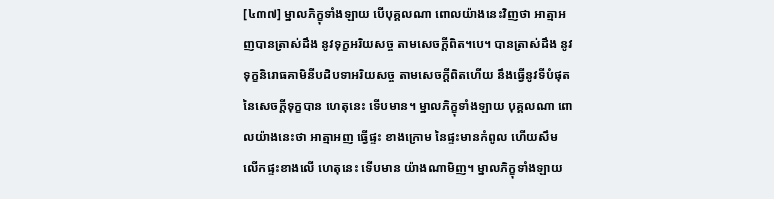[៤៣៧] ម្នាលភិក្ខុទាំងឡាយ បើបុគ្គលណា ពោលយ៉ាងនេះវិញថា អាត្មាអញបានត្រាស់ដឹង នូវទុក្ខអរិយសច្ច តាមសេចក្ដីពិត។បេ។ បានត្រាស់ដឹង នូវទុក្ខនិរោធគាមិនីបដិបទាអរិយសច្ច តាមសេចក្ដីពិតហើយ នឹងធ្វើនូវទីបំផុត នៃសេចក្តីទុក្ខបាន ហេតុនេះ ទើបមាន។ ម្នាលភិក្ខុទាំងឡាយ បុគ្គលណា ពោលយ៉ាងនេះថា អាត្មាអញ ធ្វើផ្ទះ ខាងក្រោម នៃផ្ទះមានកំពូល ហើយសឹមលើកផ្ទះខាងលើ ហេតុនេះ ទើបមាន យ៉ាងណាមិញ។ ម្នាលភិក្ខុទាំងឡាយ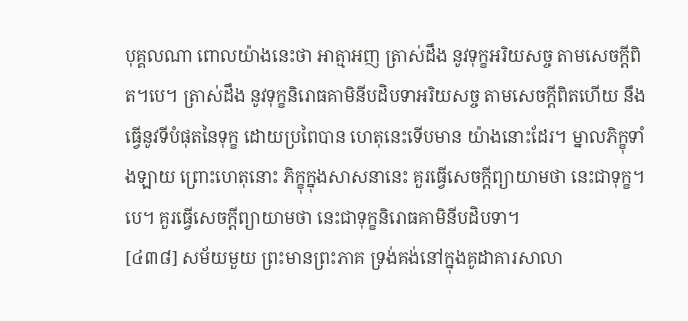បុគ្គលណា ពោលយ៉ាងនេះថា អាត្មាអញ ត្រាស់ដឹង នូវទុក្ខអរិយសច្ច តាមសេចក្ដីពិត។បេ។ ត្រាស់ដឹង នូវទុក្ខនិរោធគាមិនីបដិបទាអរិយសច្ច តាមសេចក្ដីពិតហើយ នឹងធ្វើនូវទីបំផុតនៃទុក្ខ ដោយប្រពៃបាន ហេតុនេះទើបមាន យ៉ាងនោះដែរ។ ម្នាលភិក្ខុទាំងឡាយ ព្រោះហេតុនោះ ភិក្ខុក្នុងសាសនានេះ គួរធ្វើសេចក្ដីព្យាយាមថា នេះជាទុក្ខ។បេ។ គួរធ្វើសេចក្ដីព្យាយាមថា នេះជាទុក្ខនិរោធគាមិនីបដិបទា។
[៤៣៨] សម័យមួយ ព្រះមានព្រះភាគ ទ្រង់គង់នៅក្នុងគូដាគារសាលា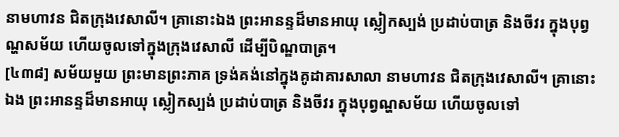នាមហាវន ជិតក្រុងវេសាលី។ គ្រានោះឯង ព្រះអានន្ទដ៏មានអាយុ ស្លៀកស្បង់ ប្រដាប់បាត្រ និងចីវរ ក្នុងបុព្វណ្ហសម័យ ហើយចូលទៅក្នុងក្រុងវេសាលី ដើម្បីបិណ្ឌបាត្រ។
[៤៣៨] សម័យមួយ ព្រះមានព្រះភាគ ទ្រង់គង់នៅក្នុងគូដាគារសាលា នាមហាវន ជិតក្រុងវេសាលី។ គ្រានោះឯង ព្រះអានន្ទដ៏មានអាយុ ស្លៀកស្បង់ ប្រដាប់បាត្រ និងចីវរ ក្នុងបុព្វណ្ហសម័យ ហើយចូលទៅ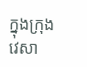ក្នុងក្រុងវេសា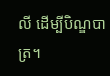លី ដើម្បីបិណ្ឌបាត្រ។